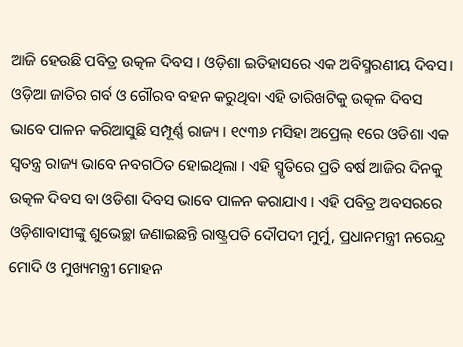ଆଜି ହେଉଛି ପବିତ୍ର ଉତ୍କଳ ଦିବସ । ଓଡ଼ିଶା ଇତିହାସରେ ଏକ ଅବିସ୍ମରଣୀୟ ଦିବସ। ଓଡ଼ିଆ ଜାତିର ଗର୍ବ ଓ ଗୌରବ ବହନ କରୁଥିବା ଏହି ତାରିଖଟିକୁ ଉତ୍କଳ ଦିବସ ଭାବେ ପାଳନ କରିଆସୁଛି ସମ୍ପୂର୍ଣ୍ଣ ରାଜ୍ୟ । ୧୯୩୬ ମସିହା ଅପ୍ରେଲ୍ ୧ରେ ଓଡିଶା ଏକ ସ୍ୱତନ୍ତ୍ର ରାଜ୍ୟ ଭାବେ ନବଗଠିତ ହୋଇଥିଲା । ଏହି ସ୍ମୃତିରେ ପ୍ରତି ବର୍ଷ ଆଜିର ଦିନକୁ ଉତ୍କଳ ଦିବସ ବା ଓଡିଶା ଦିବସ ଭାବେ ପାଳନ କରାଯାଏ । ଏହି ପବିତ୍ର ଅବସରରେ ଓଡ଼ିଶାବାସୀଙ୍କୁ ଶୁଭେଚ୍ଛା ଜଣାଇଛନ୍ତି ରାଷ୍ଟ୍ରପତି ଦୌପଦୀ ମୁର୍ମୁ, ପ୍ରଧାନମନ୍ତ୍ରୀ ନରେନ୍ଦ୍ର ମୋଦି ଓ ମୁଖ୍ୟମନ୍ତ୍ରୀ ମୋହନ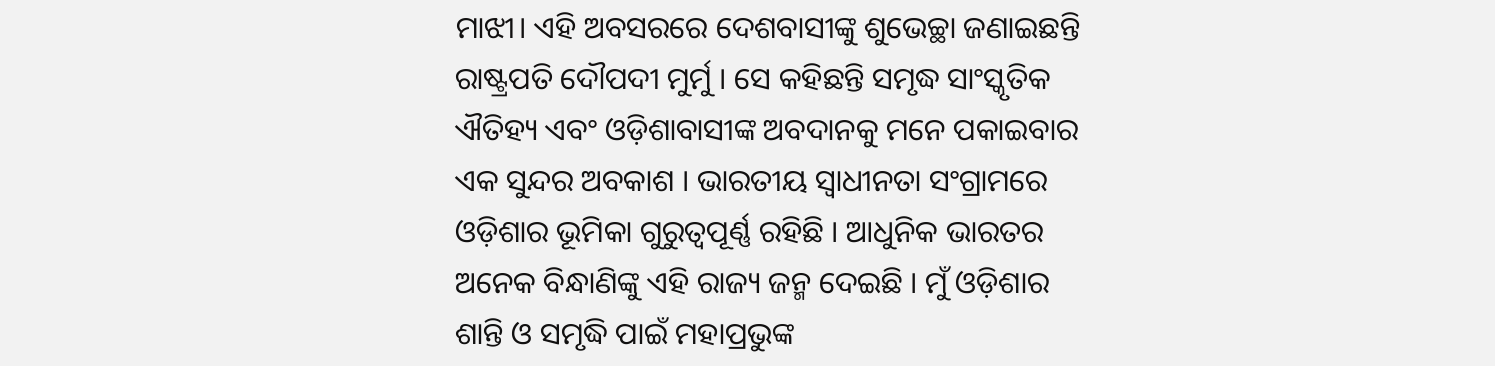ମାଝୀ। ଏହି ଅବସରରେ ଦେଶବାସୀଙ୍କୁ ଶୁଭେଚ୍ଛା ଜଣାଇଛନ୍ତି ରାଷ୍ଟ୍ରପତି ଦୌପଦୀ ମୁର୍ମୁ । ସେ କହିଛନ୍ତି ସମୃଦ୍ଧ ସାଂସ୍କୃତିକ ଐତିହ୍ୟ ଏବଂ ଓଡ଼ିଶାବାସୀଙ୍କ ଅବଦାନକୁ ମନେ ପକାଇବାର ଏକ ସୁନ୍ଦର ଅବକାଶ । ଭାରତୀୟ ସ୍ଵାଧୀନତା ସଂଗ୍ରାମରେ ଓଡ଼ିଶାର ଭୂମିକା ଗୁରୁତ୍ୱପୂର୍ଣ୍ଣ ରହିଛି । ଆଧୁନିକ ଭାରତର ଅନେକ ବିନ୍ଧାଣିଙ୍କୁ ଏହି ରାଜ୍ୟ ଜନ୍ମ ଦେଇଛି । ମୁଁ ଓଡ଼ିଶାର ଶାନ୍ତି ଓ ସମୃଦ୍ଧି ପାଇଁ ମହାପ୍ରଭୁଙ୍କ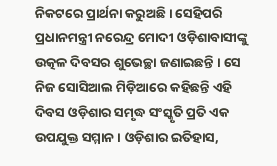ନିକଟରେ ପ୍ରାର୍ଥନା କରୁଅଛି । ସେହିପରି ପ୍ରଧାନମନ୍ତ୍ରୀ ନରେନ୍ଦ୍ର ମୋଦୀ ଓଡ଼ିଶାବାସୀଙ୍କୁ ଉତ୍କଳ ଦିବସର ଶୁଭେଚ୍ଛା ଜଣାଇଛନ୍ତି । ସେ ନିଜ ସୋସିଆଲ ମିଡ଼ିଆରେ କହିଛନ୍ତି ଏହି ଦିବସ ଓଡ଼ିଶାର ସମୃଦ୍ଧ ସଂସ୍କୃତି ପ୍ରତି ଏକ ଉପଯୁକ୍ତ ସମ୍ମାନ । ଓଡ଼ିଶାର ଇତିହାସ,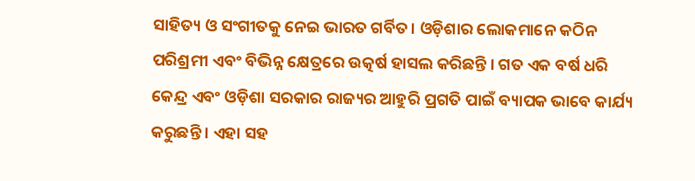ସାହିତ୍ୟ ଓ ସଂଗୀତକୁ ନେଇ ଭାରତ ଗର୍ବିତ। ଓଡ଼ିଶାର ଲୋକମାନେ କଠିନ ପରିଶ୍ରମୀ ଏବଂ ବିଭିନ୍ନ କ୍ଷେତ୍ରରେ ଉତ୍କର୍ଷ ହାସଲ କରିଛନ୍ତି । ଗତ ଏକ ବର୍ଷ ଧରି କେନ୍ଦ୍ର ଏବଂ ଓଡ଼ିଶା ସରକାର ରାଜ୍ୟର ଆହୁରି ପ୍ରଗତି ପାଇଁ ବ୍ୟାପକ ଭାବେ କାର୍ଯ୍ୟ କରୁଛନ୍ତି । ଏହା ସହ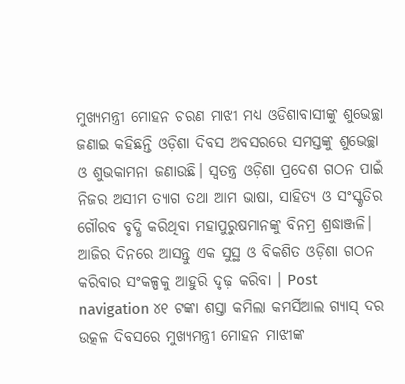ମୁଖ୍ୟମନ୍ତ୍ରୀ ମୋହନ ଚରଣ ମାଝୀ ମଧ୍ୟ ଓଡିଶାବାସୀଙ୍କୁ ଶୁଭେଚ୍ଛା ଜଣାଇ କହିଛନ୍ତି ଓଡ଼ିଶା ଦିବସ ଅବସରରେ ସମସ୍ତଙ୍କୁ ଶୁଭେଚ୍ଛା ଓ ଶୁଭକାମନା ଜଣାଉଛି। ସ୍ୱତନ୍ତ୍ର ଓଡ଼ିଶା ପ୍ରଦେଶ ଗଠନ ପାଇଁ ନିଜର ଅସୀମ ତ୍ୟାଗ ତଥା ଆମ ଭାଷା, ସାହିତ୍ୟ ଓ ସଂସ୍କୃତିର ଗୌରବ ବୃଦ୍ଧି କରିଥିବା ମହାପୁରୁଷମାନଙ୍କୁ ବିନମ୍ର ଶ୍ରଦ୍ଧାଞ୍ଜଳି। ଆଜିର ଦିନରେ ଆସନ୍ତୁ ଏକ ସୁସ୍ଥ ଓ ବିକଶିତ ଓଡ଼ିଶା ଗଠନ କରିବାର ସଂକଳ୍ପକୁ ଆହୁରି ଦୃଢ଼ କରିବା । Post navigation ୪୧ ଟଙ୍କା ଶସ୍ତା କମିଲା କମର୍ସିଆଲ ଗ୍ୟାସ୍ ଦର ଉତ୍କଳ ଦିବସରେ ମୁଖ୍ୟମନ୍ତ୍ରୀ ମୋହନ ମାଝୀଙ୍କ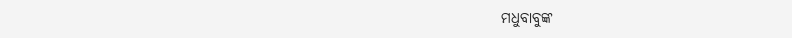ମଧୁବାବୁଙ୍କ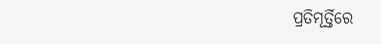ପ୍ରତିମୂର୍ତ୍ତିରେ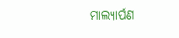ମାଲ୍ୟାର୍ପଣ